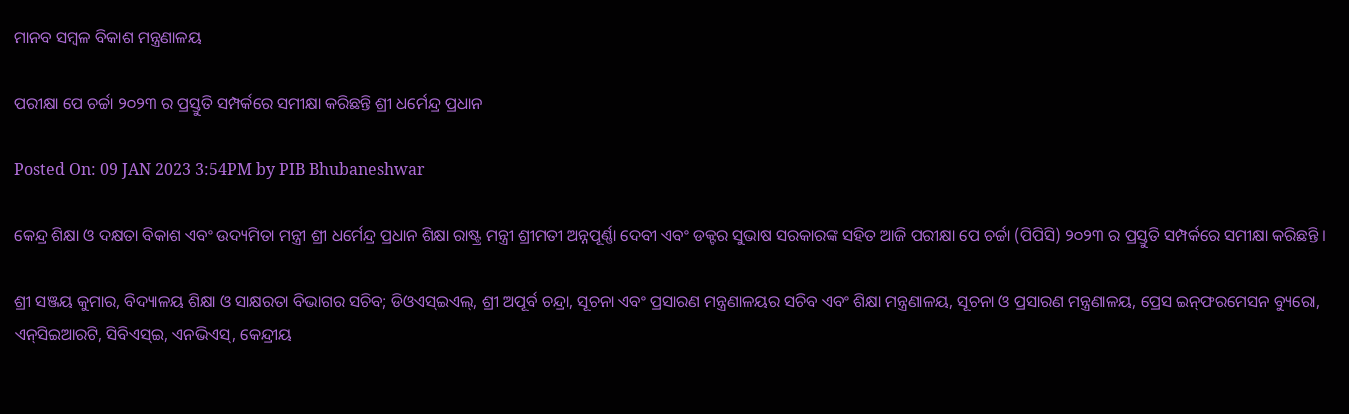ମାନବ ସମ୍ବଳ ବିକାଶ ମନ୍ତ୍ରଣାଳୟ

ପରୀକ୍ଷା ପେ ଚର୍ଚ୍ଚା ୨୦୨୩ ର ପ୍ରସ୍ତୁତି ସମ୍ପର୍କରେ ସମୀକ୍ଷା କରିଛନ୍ତି ଶ୍ରୀ ଧର୍ମେନ୍ଦ୍ର ପ୍ରଧାନ

Posted On: 09 JAN 2023 3:54PM by PIB Bhubaneshwar

କେନ୍ଦ୍ର ଶିକ୍ଷା ଓ ଦକ୍ଷତା ବିକାଶ ଏବଂ ଉଦ୍ୟମିତା ମନ୍ତ୍ରୀ ଶ୍ରୀ ଧର୍ମେନ୍ଦ୍ର ପ୍ରଧାନ ଶିକ୍ଷା ରାଷ୍ଟ୍ର ମନ୍ତ୍ରୀ ଶ୍ରୀମତୀ ଅନ୍ନପୂର୍ଣ୍ଣା ଦେବୀ ଏବଂ ଡକ୍ଟର ସୁଭାଷ ସରକାରଙ୍କ ସହିତ ଆଜି ପରୀକ୍ଷା ପେ ଚର୍ଚ୍ଚା (ପିପିସି) ୨୦୨୩ ର ପ୍ରସ୍ତୁତି ସମ୍ପର୍କରେ ସମୀକ୍ଷା କରିଛନ୍ତି ।

ଶ୍ରୀ ସଞ୍ଜୟ କୁମାର, ବିଦ୍ୟାଳୟ ଶିକ୍ଷା ଓ ସାକ୍ଷରତା ବିଭାଗର ସଚିବ; ଡିଓଏସ୍‌ଇଏଲ୍‌, ଶ୍ରୀ ଅପୂର୍ବ ଚନ୍ଦ୍ରା, ସୂଚନା ଏବଂ ପ୍ରସାରଣ ମନ୍ତ୍ରଣାଳୟର ସଚିବ ଏବଂ ଶିକ୍ଷା ମନ୍ତ୍ରଣାଳୟ, ସୂଚନା ଓ ପ୍ରସାରଣ ମନ୍ତ୍ରଣାଳୟ, ପ୍ରେସ ଇନ୍‌ଫରମେସନ ବ୍ୟୁରୋ, ଏନ୍‌ସିଇଆରଟି, ସିବିଏସ୍‌ଇ, ଏନଭିଏସ୍‌, କେନ୍ଦ୍ରୀୟ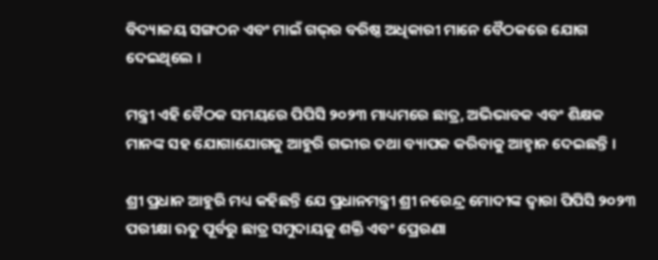ବିଦ୍ୟାଳୟ ସଙ୍ଗଠନ ଏବଂ ମାଇଁ ଗଭ୍‌ର ବରିଷ୍ଠ ଅଧିକାରୀ ମାନେ ବୈଠକରେ ଯୋଗ ଦେଇଥିଲେ ।

ମନ୍ତ୍ରୀ ଏହି ବୈଠକ ସମୟରେ ପିପିସି ୨୦୨୩ ମାଧ୍ୟମରେ ଛାତ୍ର, ଅଭିଭାବକ ଏବଂ ଶିକ୍ଷକ ମାନଙ୍କ ସହ ଯୋଗାଯୋଗକୁ ଆହୁରି ଗଭୀର ତଥା ବ୍ୟାପକ କରିବାକୁ ଆହ୍ୱାନ ଦେଇଛନ୍ତି ।

ଶ୍ରୀ ପ୍ରଧାନ ଆହୁରି ମଧ୍ୟ କହିଛନ୍ତି ଯେ ପ୍ରଧାନମନ୍ତ୍ରୀ ଶ୍ରୀ ନରେନ୍ଦ୍ର ମୋଦୀଙ୍କ ଦ୍ୱାରା ପିପିସି ୨୦୨୩ ପରୀକ୍ଷା ଋତୁ ପୂର୍ବରୁ ଛାତ୍ର ସମୁଦାୟକୁ ଶକ୍ତି ଏବଂ ପ୍ରେରଣା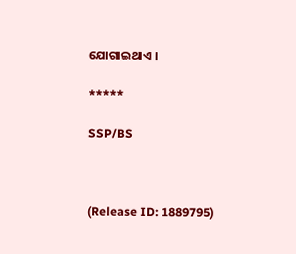ଯୋଗାଇଥାଏ ।

*****

SSP/BS



(Release ID: 1889795)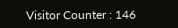Visitor Counter : 146